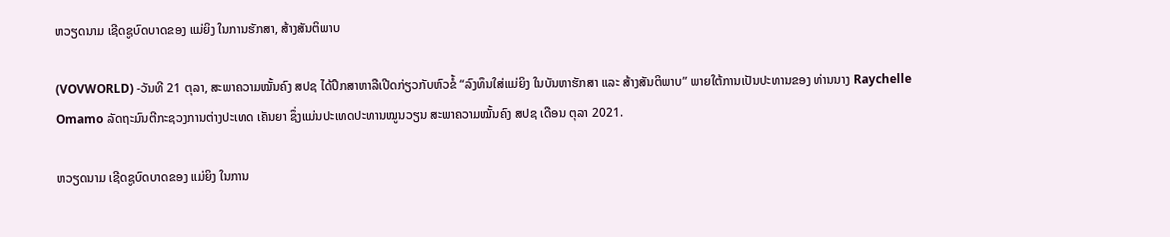ຫວຽດນາມ ເຊີດຊູບົດບາດຂອງ ແມ່ຍິງ ໃນການຮັກສາ, ສ້າງສັນຕິພາບ

(VOVWORLD) -ວັນທີ 21 ຕຸລາ, ສະພາຄວາມໝັ້ນຄົງ ສປຊ ໄດ້ປຶກສາຫາລືເປີດກ່ຽວກັບຫົວຂໍ້ “ລົງທຶນໃສ່ແມ່ຍິງ ໃນບັນຫາຮັກສາ ແລະ ສ້າງສັນຕິພາບ” ພາຍໃຕ້ການເປັນປະທານຂອງ ທ່ານນາງ Raychelle Omamo ລັດຖະມົນຕີກະຊວງການຕ່າງປະເທດ ເຄັນຍາ ຊຶ່ງແມ່ນປະເທດປະທານໝູນວຽນ ສະພາຄວາມໝັ້ນຄົງ ສປຊ ເດືອນ ຕຸລາ 2021.

ຫວຽດນາມ ເຊີດຊູບົດບາດຂອງ ແມ່ຍິງ ໃນການ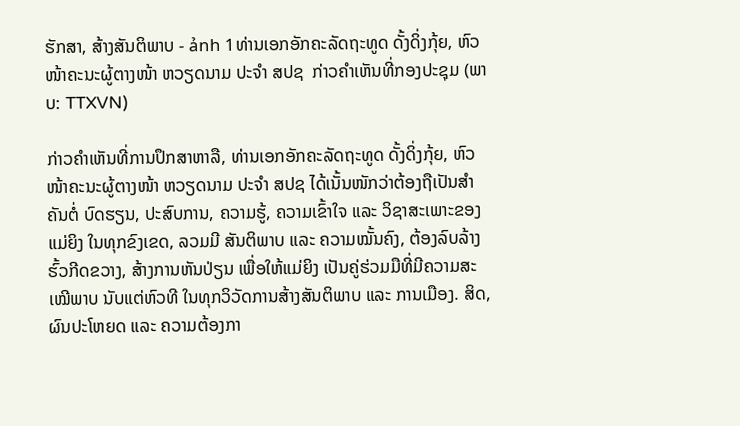ຮັກສາ, ສ້າງສັນຕິພາບ - ảnh 1ທ່ານເອກອັກຄະລັດຖະທູດ ດັ້ງດິ່ງກຸ້ຍ, ຫົວໜ້າຄະນະຜູ້ຕາງໜ້າ ຫວຽດນາມ ປະຈຳ ສປຊ  ກ່າວຄຳເຫັນທີ່ກອງປະຊຸມ (ພາບ: TTXVN)

ກ່າວຄຳເຫັນທີ່ການປຶກສາຫາລື, ທ່ານເອກອັກຄະລັດຖະທູດ ດັ້ງດິ່ງກຸ້ຍ, ຫົວໜ້າຄະນະຜູ້ຕາງໜ້າ ຫວຽດນາມ ປະຈຳ ສປຊ ໄດ້ເນັ້ນໜັກວ່າຕ້ອງຖືເປັນສຳຄັນຕໍ່ ບົດຮຽນ, ປະສົບການ, ຄວາມຮູ້, ຄວາມເຂົ້າໃຈ ແລະ ວິຊາສະເພາະຂອງ ແມ່ຍິງ ໃນທຸກຂົງເຂດ, ລວມມີ ສັນຕິພາບ ແລະ ຄວາມໝັ້ນຄົງ, ຕ້ອງລົບລ້າງຮົ້ວກີດຂວາງ, ສ້າງການຫັນປ່ຽນ ເພື່ອໃຫ້ແມ່ຍິງ ເປັນຄູ່ຮ່ວມມືທີ່ມີຄວາມສະເໝີພາບ ນັບແຕ່ຫົວທີ ໃນທຸກວິວັດການສ້າງສັນຕິພາບ ແລະ ການເມືອງ. ສິດ, ຜົນປະໂຫຍດ ແລະ ຄວາມຕ້ອງກາ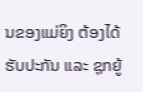ນຂອງແມ່ຍິງ ຕ້ອງໄດ້ຮັບປະກັນ ແລະ ຊຸກຍູ້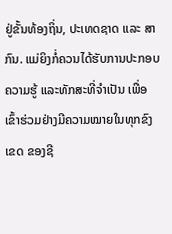ຢູ່ຂັ້ນທ້ອງຖິ່ນ, ປະເທດຊາດ ແລະ ສາກົນ. ແມ່ຍິງກໍ່ຄວນໄດ້ຮັບການປະກອບຄວາມຮູ້ ແລະທັກສະທີ່ຈຳເປັນ ເພື່ອເຂົ້າຮ່ວມຢ່າງມີຄວາມໝາຍໃນທຸກຂົງເຂດ ຂອງຊີ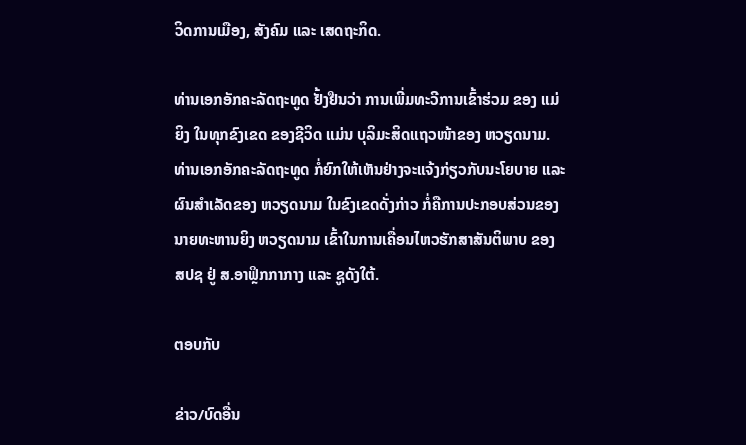ວິດການເມືອງ, ສັງຄົມ ແລະ ເສດຖະກິດ.

ທ່ານເອກອັກຄະລັດຖະທູດ ຢັ້ງຢືນວ່າ ການເພີ່ມທະວີການເຂົ້າຮ່ວມ ຂອງ ແມ່ຍິງ ໃນທຸກຂົງເຂດ ຂອງຊີວິດ ແມ່ນ ບຸລິມະສິດແຖວໜ້າຂອງ ຫວຽດນາມ. ທ່ານເອກອັກຄະລັດຖະທູດ ກໍ່ຍົກໃຫ້ເຫັນຢ່າງຈະແຈ້ງກ່ຽວກັບນະໂຍບາຍ ແລະ ຜົນສຳເລັດຂອງ ຫວຽດນາມ ໃນຂົງເຂດດັ່ງກ່າວ ກໍ່ຄືການປະກອບສ່ວນຂອງ ນາຍທະຫານຍິງ ຫວຽດນາມ ເຂົ້າໃນການເຄື່ອນໄຫວຮັກສາສັນຕິພາບ ຂອງ ສປຊ ຢູ່ ສ.ອາຟຼິກກາກາງ ແລະ ຊູດັງໃຕ້.

ຕອບກັບ

ຂ່າວ/ບົດອື່ນ